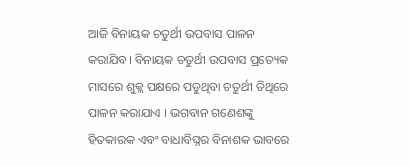ଆଜି ବିନାୟକ ଚତୁର୍ଥୀ ଉପବାସ ପାଳନ କରାଯିବ। ବିନାୟକ ଚତୁର୍ଥୀ ଉପବାସ ପ୍ରତ୍ୟେକ ମାସରେ ଶୁକ୍ଲ ପକ୍ଷରେ ପଡୁଥିବା ଚତୁର୍ଥୀ ତିଥିରେ ପାଳନ କରାଯାଏ । ଭଗବାନ ଗଣେଶଙ୍କୁ ହିତକାରକ ଏବଂ ବାଧାବିଘ୍ନର ବିନାଶକ ଭାବରେ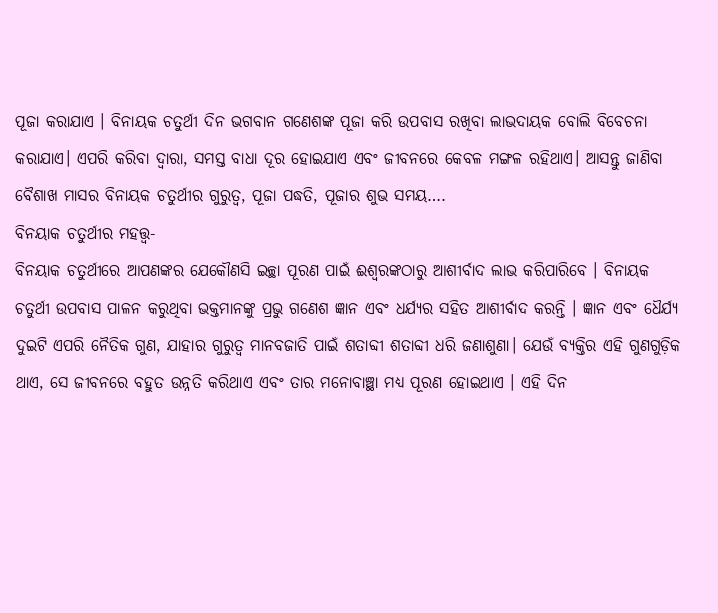ପୂଜା କରାଯାଏ । ବିନାୟକ ଚତୁର୍ଥୀ ଦିନ ଭଗବାନ ଗଣେଶଙ୍କ ପୂଜା କରି ଉପବାସ ରଖିବା ଲାଭଦାୟକ ବୋଲି ବିବେଚନା କରାଯାଏ। ଏପରି କରିବା ଦ୍ୱାରା, ସମସ୍ତ ବାଧା ଦୂର ହୋଇଯାଏ ଏବଂ ଜୀବନରେ କେବଳ ମଙ୍ଗଳ ରହିଥାଏ। ଆସନ୍ତୁ ଜାଣିବା ବୈଶାଖ ମାସର ବିନାୟକ ଚତୁର୍ଥୀର ଗୁରୁତ୍ୱ, ପୂଜା ପଦ୍ଧତି, ପୂଜାର ଶୁଭ ସମୟ….
ବିନୟାକ ଚତୁର୍ଥୀର ମହତ୍ତ୍ୱ-
ବିନୟାକ ଚତୁର୍ଥୀରେ ଆପଣଙ୍କର ଯେକୌଣସି ଇଚ୍ଛା ପୂରଣ ପାଇଁ ଈଶ୍ୱରଙ୍କଠାରୁ ଆଶୀର୍ବାଦ ଲାଭ କରିପାରିବେ । ବିନାୟକ ଚତୁର୍ଥୀ ଉପବାସ ପାଳନ କରୁଥିବା ଭକ୍ତମାନଙ୍କୁ ପ୍ରଭୁ ଗଣେଶ ଜ୍ଞାନ ଏବଂ ଧର୍ଯ୍ୟର ସହିତ ଆଶୀର୍ବାଦ କରନ୍ତି । ଜ୍ଞାନ ଏବଂ ଧୈର୍ଯ୍ୟ ଦୁଇଟି ଏପରି ନୈତିକ ଗୁଣ, ଯାହାର ଗୁରୁତ୍ୱ ମାନବଜାତି ପାଇଁ ଶତାବ୍ଦୀ ଶତାବ୍ଦୀ ଧରି ଜଣାଶୁଣା। ଯେଉଁ ବ୍ୟକ୍ତିର ଏହି ଗୁଣଗୁଡ଼ିକ ଥାଏ, ସେ ଜୀବନରେ ବହୁତ ଉନ୍ନତି କରିଥାଏ ଏବଂ ତାର ମନୋବାଞ୍ଛା ମଧ୍ୟ ପୂରଣ ହୋଇଥାଏ । ଏହି ଦିନ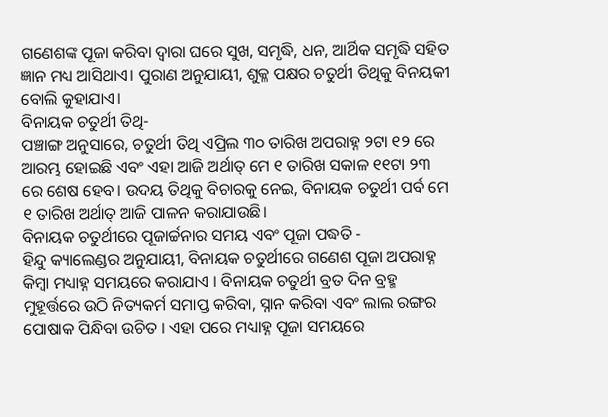ଗଣେଶଙ୍କ ପୂଜା କରିବା ଦ୍ୱାରା ଘରେ ସୁଖ, ସମୃଦ୍ଧି, ଧନ, ଆର୍ଥିକ ସମୃଦ୍ଧି ସହିତ ଜ୍ଞାନ ମଧ୍ୟ ଆସିଥାଏ। ପୁରାଣ ଅନୁଯାୟୀ, ଶୁକ୍ଳ ପକ୍ଷର ଚତୁର୍ଥୀ ତିଥିକୁ ବିନୟକୀ ବୋଲି କୁହାଯାଏ।
ବିନାୟକ ଚତୁର୍ଥୀ ତିଥି-
ପଞ୍ଚାଙ୍ଗ ଅନୁସାରେ, ଚତୁର୍ଥୀ ତିଥି ଏପ୍ରିଲ ୩୦ ତାରିଖ ଅପରାହ୍ନ ୨ଟା ୧୨ ରେ ଆରମ୍ଭ ହୋଇଛି ଏବଂ ଏହା ଆଜି ଅର୍ଥାତ୍ ମେ ୧ ତାରିଖ ସକାଳ ୧୧ଟା ୨୩ ରେ ଶେଷ ହେବ। ଉଦୟ ତିଥିକୁ ବିଚାରକୁ ନେଇ, ବିନାୟକ ଚତୁର୍ଥୀ ପର୍ବ ମେ ୧ ତାରିଖ ଅର୍ଥାତ୍ ଆଜି ପାଳନ କରାଯାଉଛି।
ବିନାୟକ ଚତୁର୍ଥୀରେ ପୂଜାର୍ଚ୍ଚନାର ସମୟ ଏବଂ ପୂଜା ପଦ୍ଧତି -
ହିନ୍ଦୁ କ୍ୟାଲେଣ୍ଡର ଅନୁଯାୟୀ, ବିନାୟକ ଚତୁର୍ଥୀରେ ଗଣେଶ ପୂଜା ଅପରାହ୍ନ କିମ୍ବା ମଧ୍ୟାହ୍ନ ସମୟରେ କରାଯାଏ । ବିନାୟକ ଚତୁର୍ଥୀ ବ୍ରତ ଦିନ ବ୍ରହ୍ମ ମୁହୂର୍ତ୍ତରେ ଉଠି ନିତ୍ୟକର୍ମ ସମାପ୍ତ କରିବା, ସ୍ନାନ କରିବା ଏବଂ ଲାଲ ରଙ୍ଗର ପୋଷାକ ପିନ୍ଧିବା ଉଚିତ । ଏହା ପରେ ମଧ୍ୟାହ୍ନ ପୂଜା ସମୟରେ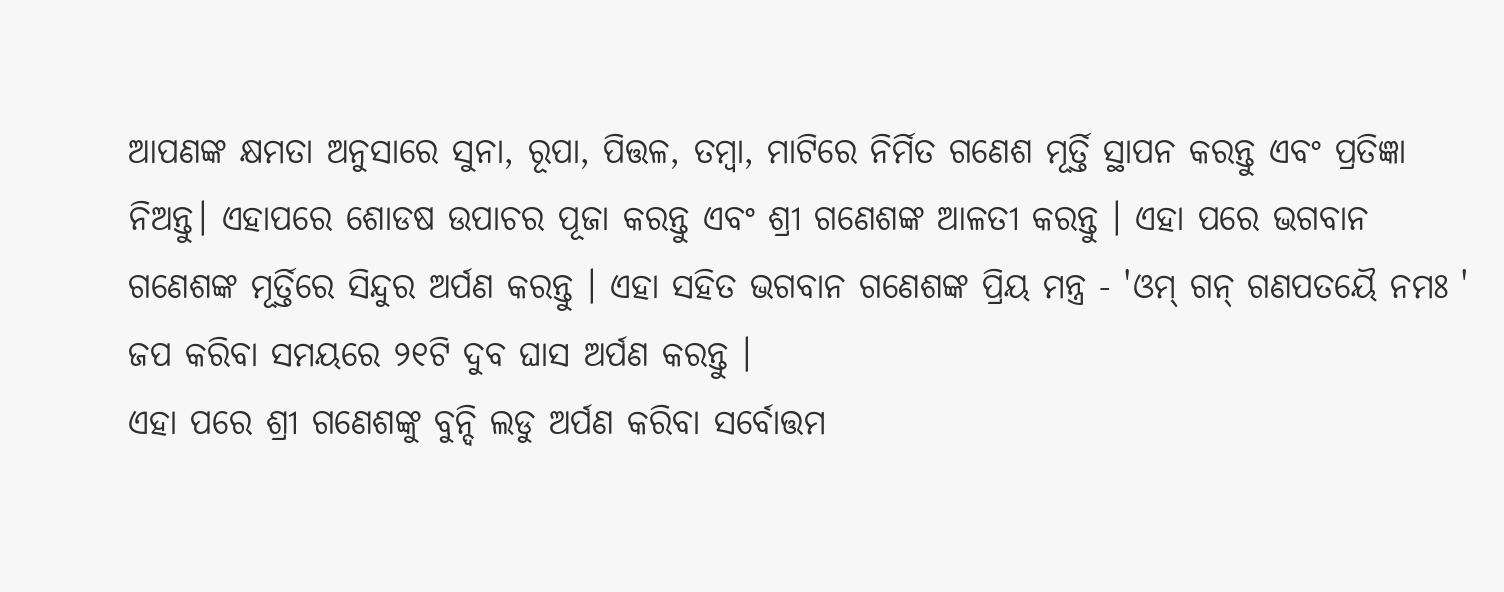ଆପଣଙ୍କ କ୍ଷମତା ଅନୁସାରେ ସୁନା, ରୂପା, ପିତ୍ତଳ, ତମ୍ବା, ମାଟିରେ ନିର୍ମିତ ଗଣେଶ ମୂର୍ତ୍ତି ସ୍ଥାପନ କରନ୍ତୁ ଏବଂ ପ୍ରତିଜ୍ଞା ନିଅନ୍ତୁ। ଏହାପରେ ଶୋଡଷ ଉପାଚର ପୂଜା କରନ୍ତୁ ଏବଂ ଶ୍ରୀ ଗଣେଶଙ୍କ ଆଳତୀ କରନ୍ତୁ । ଏହା ପରେ ଭଗବାନ ଗଣେଶଙ୍କ ମୂର୍ତ୍ତିରେ ସିନ୍ଦୁର ଅର୍ପଣ କରନ୍ତୁ । ଏହା ସହିତ ଭଗବାନ ଗଣେଶଙ୍କ ପ୍ରିୟ ମନ୍ତ୍ର - 'ଓମ୍ ଗନ୍ ଗଣପତୟୈ ନମଃ ' ଜପ କରିବା ସମୟରେ ୨୧ଟି ଦୁବ ଘାସ ଅର୍ପଣ କରନ୍ତୁ ।
ଏହା ପରେ ଶ୍ରୀ ଗଣେଶଙ୍କୁ ବୁନ୍ଦି ଲଡୁ ଅର୍ପଣ କରିବା ସର୍ବୋତ୍ତମ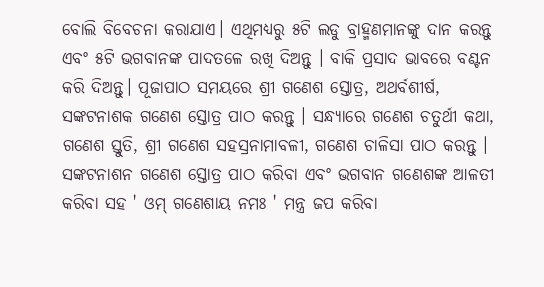ବୋଲି ବିବେଚନା କରାଯାଏ। ଏଥିମଧ୍ୟରୁ ୫ଟି ଲଡୁ ବ୍ରାହ୍ମଣମାନଙ୍କୁ ଦାନ କରନ୍ତୁ ଏବଂ ୫ଟି ଭଗବାନଙ୍କ ପାଦତଳେ ରଖି ଦିଅନ୍ତୁ । ବାକି ପ୍ରସାଦ ଭାବରେ ବଣ୍ଟନ କରି ଦିଅନ୍ତୁ। ପୂଜାପାଠ ସମୟରେ ଶ୍ରୀ ଗଣେଶ ସ୍ତୋତ୍ର, ଅଥର୍ବଶୀର୍ଷ, ସଙ୍କଟନାଶକ ଗଣେଶ ସ୍ତୋତ୍ର ପାଠ କରନ୍ତୁ । ସନ୍ଧ୍ୟାରେ ଗଣେଶ ଚତୁର୍ଥୀ କଥା, ଗଣେଶ ସ୍ତୁତି, ଶ୍ରୀ ଗଣେଶ ସହସ୍ରନାମାବଳୀ, ଗଣେଶ ଚାଳିସା ପାଠ କରନ୍ତୁ । ସଙ୍କଟନାଶନ ଗଣେଶ ସ୍ତୋତ୍ର ପାଠ କରିବା ଏବଂ ଭଗବାନ ଗଣେଶଙ୍କ ଆଳତୀ କରିବା ସହ ' ଓମ୍ ଗଣେଶାୟ ନମଃ ' ମନ୍ତ୍ର ଜପ କରିବା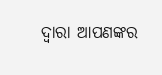ଦ୍ୱାରା ଆପଣଙ୍କର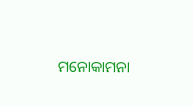ମନୋକାମନା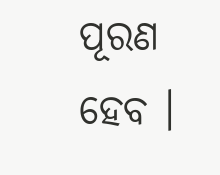ପୂରଣ ହେବ ।